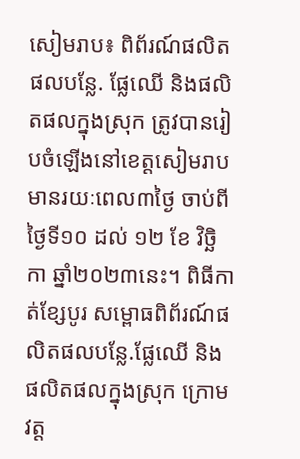សៀមរាប៖ ពិព័រណ៍ផលិតផលបន្លែ. ផ្លែឈើ និងផលិតផលក្នុងស្រុក ត្រូវបានរៀបចំឡើងនៅខេត្តសៀមរាប មានរយៈពេល៣ថ្ងៃ ចាប់ពីថ្ងៃទី១០ ដល់ ១២ ខែ វិច្ឆិកា ឆ្នាំ២០២៣នេះ។ ពិធីកាត់ខ្សែបូរ សម្ពោធពិព័រណ៍ផលិតផលបន្លែ.ផ្លែឈើ និងផលិតផលក្នុងស្រុក ក្រោមវត្ត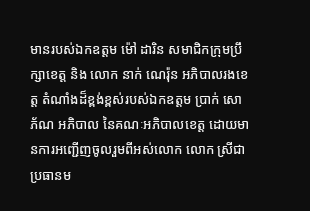មានរបស់ឯកឧត្តម ម៉ៅ ដារិន សមាជិកក្រុមប្រឹក្សាខេត្ត និង លោក នាក់ ណេរ៉ុន អភិបាលរងខេត្ត តំណាំងដ៏ខ្ពង់ខ្ពស់របស់ឯកឧត្តម ប្រាក់ សោភ័ណ អភិបាល នៃគណៈអភិបាលខេត្ត ដោយមានការអញ្ជើញចូលរួមពីអស់លោក លោក ស្រីជាប្រធានម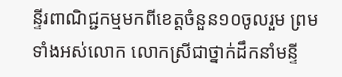ន្ទីរពាណិជ្ជកម្មមកពីខេត្តចំនួន១០ចូលរួម ព្រមទាំងអស់លោក លោកស្រីជាថ្នាក់ដឹកនាំមន្ទី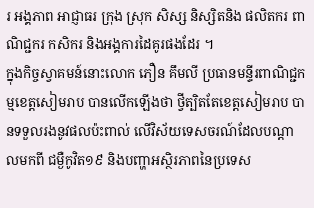រ អង្គភាព អាជ្ញាធរ ក្រុង ស្រុក សិស្ស និស្សិតនិង ផលិតករ ពាណិជ្ជករ កសិករ និងអង្គការដៃគូរផងដែរ ។
ក្នុងកិច្ចស្វាគមន៍នោះលោក ភឿន គឹមលី ប្រធានមន្ទីរពាណិជ្ជកម្មខេត្តសៀមរាប បានលើកឡើងថា ថ្វីត្បិតតែខេត្តសៀមរាប បានទទួលរងនូវផលប៉ះពាល់ លើវិស័យទេសចរណ៍ដែលបណ្ដាលមកពី ជម្ងឺកូវិត១៩ និងបញ្ហាអស្ថិរភាពនៃប្រទេស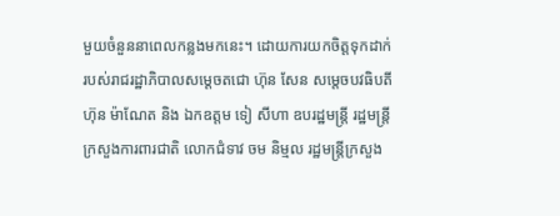មួយចំនួននាពេលកន្លងមកនេះ។ ដោយការយកចិត្តទុកដាក់របស់រាជរដ្ឋាភិបាលសម្តេចតជោ ហ៊ុន សែន សម្តេចបវធិបតី ហ៊ុន ម៉ាណែត និង ឯកឧត្តម ទៀ សីហា ឧបរដ្ឋមន្ដ្រី រដ្ឋមន្ត្រី ក្រសួងការពារជាតិ លោកជំទាវ ចម និម្មល រដ្ឋមន្ត្រីក្រសួង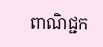ពាណិជ្ជក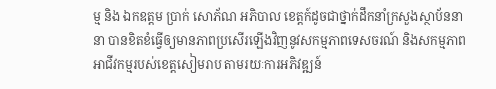ម្ម និង ឯកឧត្តម ប្រាក់ សោភ័ណ អភិបាល ខេត្តក៍ដូចជាថ្នាក់ដឹកនាំក្រសួងស្ថាប័ននានា បានខិតខំធ្វើឲ្យមានភាពប្រសើរឡើងវិញនូវសកម្មភាពទេសចរណ៍ និងសកម្មភាពអាជីវកម្មរបស់ខេត្តសៀមរាប តាមរយៈការអភិវឌ្ឍន៍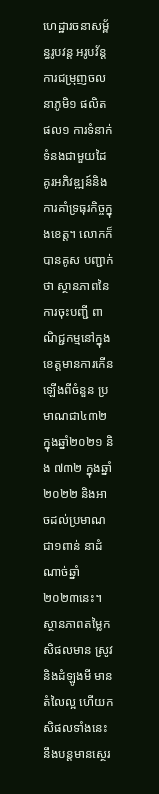ហេដ្ឋារចនាសម្ព័ន្ធរូបវន្ត អរូបវ័ន្ត ការជម្រុញចលនាភូមិ១ ផលិតផល១ ការទំនាក់ទំនងជាមួយដៃគូរអភិវឌ្ឍន៍និងការគាំទ្រធុរកិច្ចក្នុងខេត្ត។ លោកក៏បានគូស បញ្ជាក់ថា ស្ថានភាពនៃការចុះបញ្ជី ពាណិជ្ជកម្មនៅក្នុងខេត្តមានការកើនឡើងពីចំនួន ប្រមាណជា៤៣២ ក្នុងឆ្នាំ២០២១ និង ៧៣២ ក្នុងឆ្នាំ ២០២២ និងអាចដល់ប្រមាណជា១ពាន់ នាដំណាច់ឆ្នាំ២០២៣នេះ។ ស្ថានភាពតម្លៃកសិផលមាន ស្រូវនិងដំឡូងមី មានតំលៃល្អ ហើយកសិផលទាំងនេះនឹងបន្តមានស្ថេរ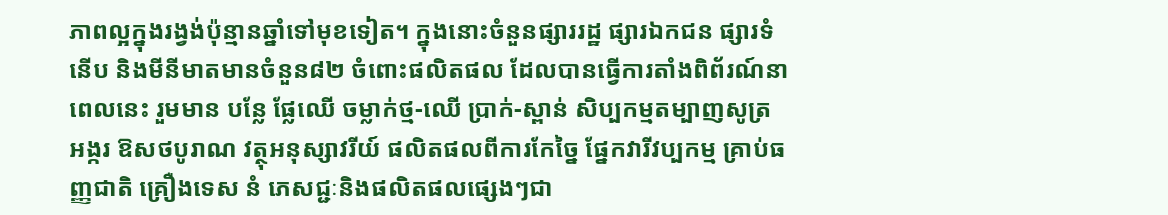ភាពល្អក្នុងរង្វង់ប៉ុន្មានឆ្នាំទៅមុខទៀត។ ក្នុងនោះចំនួនផ្សាររដ្ឋ ផ្សារឯកជន ផ្សារទំនើប និងមីនីមាតមានចំនួន៨២ ចំពោះផលិតផល ដែលបានធ្វើការតាំងពិព័រណ៍នាពេលនេះ រួមមាន បន្លែ ផ្លែឈើ ចម្លាក់ថ្ម-ឈើ ប្រាក់-ស្ពាន់ សិប្បកម្មតម្បាញសូត្រ អង្ករ ឱសថបូរាណ វត្ថុអនុស្សាវរីយ៍ ផលិតផលពីការកែច្នៃ ផ្នែកវារីវប្បកម្ម គ្រាប់ធញ្ញជាតិ គ្រឿងទេស នំ ភេសជ្ជៈនិងផលិតផលផ្សេងៗជា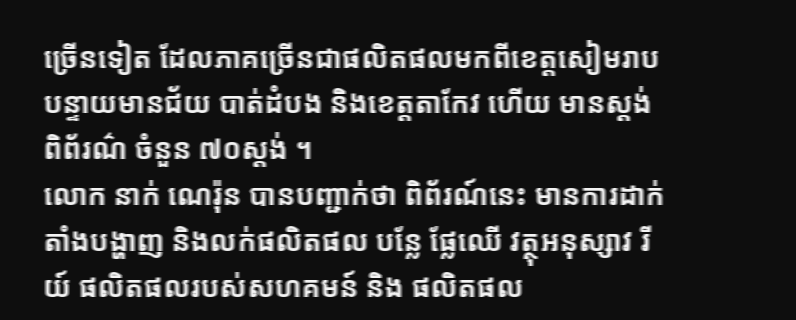ច្រើនទៀត ដែលភាគច្រើនជាផលិតផលមកពីខេត្តសៀមរាប បន្ទាយមានជ័យ បាត់ដំបង និងខេត្តតាកែវ ហើយ មានស្តង់ពិព័រណ៌ ចំនួន ៧០ស្តង់ ។
លោក នាក់ ណេរ៉ុន បានបញ្ជាក់ថា ពិព័រណ៍នេះ មានការដាក់តាំងបង្ហាញ និងលក់ផលិតផល បន្លែ ផ្លែឈើ វត្ថុអនុស្សាវ រីយ៍ ផលិតផលរបស់សហគមន៍ និង ផលិតផល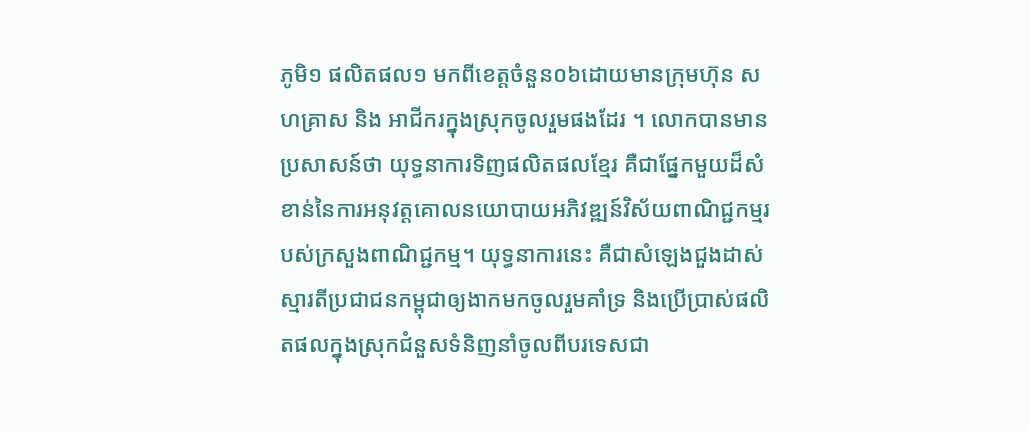ភូមិ១ ផលិតផល១ មកពីខេត្តចំនួន០៦ដោយមានក្រុមហ៊ុន សហគ្រាស និង អាជីករក្នុងស្រុកចូលរួមផងដែរ ។ លោកបានមានប្រសាសន៍ថា យុទ្ធនាការទិញផលិតផលខ្មែរ គឺជាផ្នែកមួយដ៏សំខាន់នៃការអនុវត្តគោលនយោបាយអភិវឌ្ឍន៍វិស័យពាណិជ្ជកម្មរបស់ក្រសួងពាណិជ្ជកម្ម។ យុទ្ធនាការនេះ គឺជាសំឡេងជួងដាស់ស្មារតីប្រជាជនកម្ពុជាឲ្យងាកមកចូលរួមគាំទ្រ និងប្រើប្រាស់ផលិតផលក្នុងស្រុកជំនួសទំនិញនាំចូលពីបរទេសជា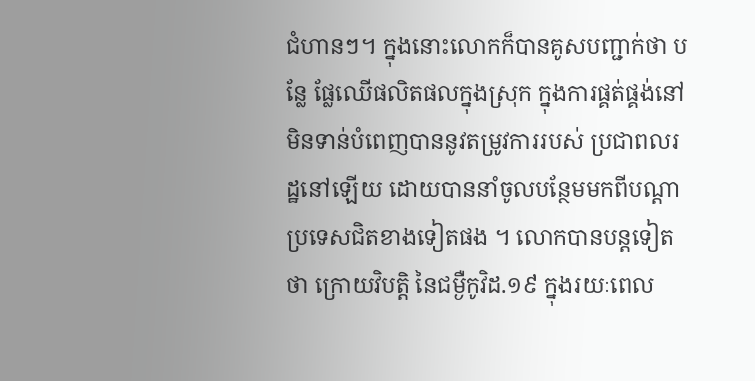ជំហានៗ។ ក្នុងនោះលោកក៏បានគូសបញ្ជាក់ថា បន្លែ ផ្លែឈើផលិតផលក្នុងស្រុក ក្នុងការផ្គត់ផ្គង់នៅមិនទាន់បំពេញបាននូវតម្រូវការរបស់ ប្រជាពលរដ្ឋនៅឡើយ ដោយបាននាំចូលបន្ថែមមកពីបណ្តាប្រទេសជិតខាងទៀតផង ។ លោកបានបន្តទៀតថា ក្រោយវិបត្តិ នៃជម្ងឺកូវិដ.១៩ ក្នុងរយៈពេល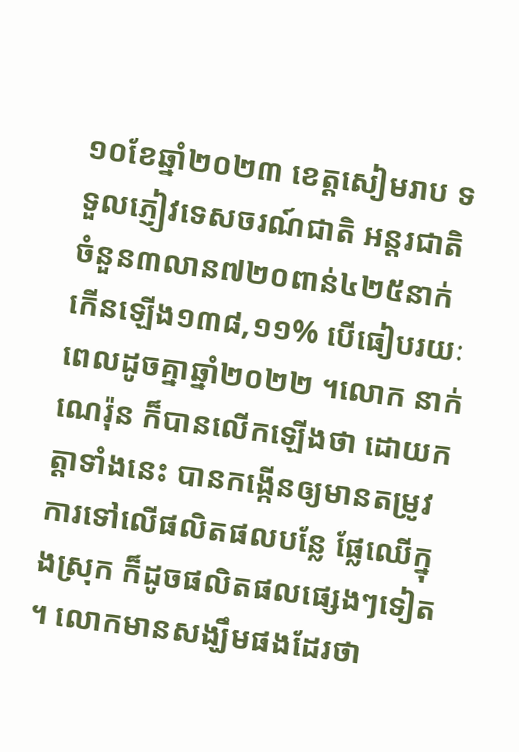១០ខែឆ្នាំ២០២៣ ខេត្តសៀមរាប ទទួលភ្ញៀវទេសចរណ៍ជាតិ អន្តរជាតិ ចំនួន៣លាន៧២០ពាន់៤២៥នាក់ កើនឡើង១៣៨,១១% បើធៀបរយៈពេលដូចគ្នាឆ្នាំ២០២២ ។លោក នាក់ ណេរ៉ុន ក៏បានលើកឡើងថា ដោយកត្តាទាំងនេះ បានកង្កើនឲ្យមានតម្រូវការទៅលើផលិតផលបន្លែ ផ្លែឈើក្នុងស្រុក ក៏ដូចផលិតផលផ្សេងៗទៀត ។ លោកមានសង្ឃឹមផងដែរថា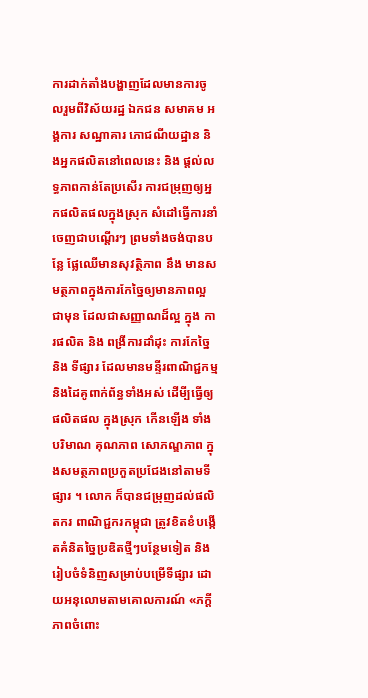ការដាក់តាំងបង្ហាញដែលមានការចូលរួមពីវិស័យរដ្ឋ ឯកជន សមាគម អង្គការ សណ្ឋាគារ ភោជណីយដ្ឋាន និងអ្នកផលិតនៅពេលនេះ និង ផ្តល់លទ្ធភាពកាន់តែប្រសើរ ការជម្រុញឲ្យអ្នកផលិតផលក្នុងស្រុក សំដៅធ្វើការនាំចេញជាបណ្តើរៗ ព្រមទាំងចង់បានបន្លែ ផ្លែឈើមានសុវត្ថិភាព នឹង មានសមត្ថភាពក្នុងការកែច្នៃឲ្យមានភាពល្អជាមុន ដែលជាសញ្ញាណដ៏ល្អ ក្នុង ការផលិត និង ពង្រីការដាំដុះ ការកែច្នៃ និង ទីផ្សារ ដែលមានមន្ទីរពាណិជ្ជកម្មនិងដៃគូពាក់ព័ន្ធទាំងអស់ ដើមី្បធ្វើឲ្យផលិតផល ក្នុងស្រុក កើនឡើង ទាំងបរិមាណ គុណភាព សោភណ្ឌភាព ក្នុងសមត្ថភាពប្រកួតប្រជែងនៅតាមទីផ្សារ ។ លោក ក៏បានជម្រុញដល់ផលិតករ ពាណិជ្ជករកម្ពុជា ត្រូវខិតខំបង្កើតគំនិតច្នៃប្រឌិតថ្មីៗបន្ថែមទៀត និងរៀបចំទំនិញសម្រាប់បម្រើទីផ្សារ ដោយអនុលោមតាមគោលការណ៍ «ភក្តីភាពចំពោះ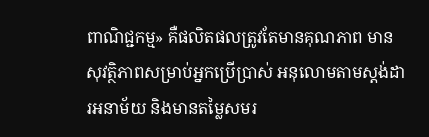ពាណិជ្ជកម្ម» គឺផលិតផលត្រូវតែមានគុណភាព មានសុវត្ថិភាពសម្រាប់អ្នកប្រើប្រាស់ អនុលោមតាមស្តង់ដារអនាម័យ និងមានតម្លៃសមរ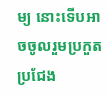ម្យ នោះទើបអាចចូលរួមប្រកួតប្រជែង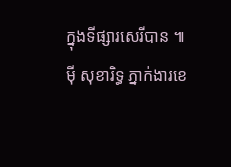ក្នុងទីផ្សារសេរីបាន ៕
ម៉ី សុខារិទ្ធ ភ្នាក់ងារខេ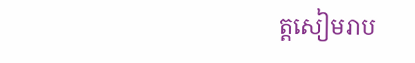ត្តសៀមរាប